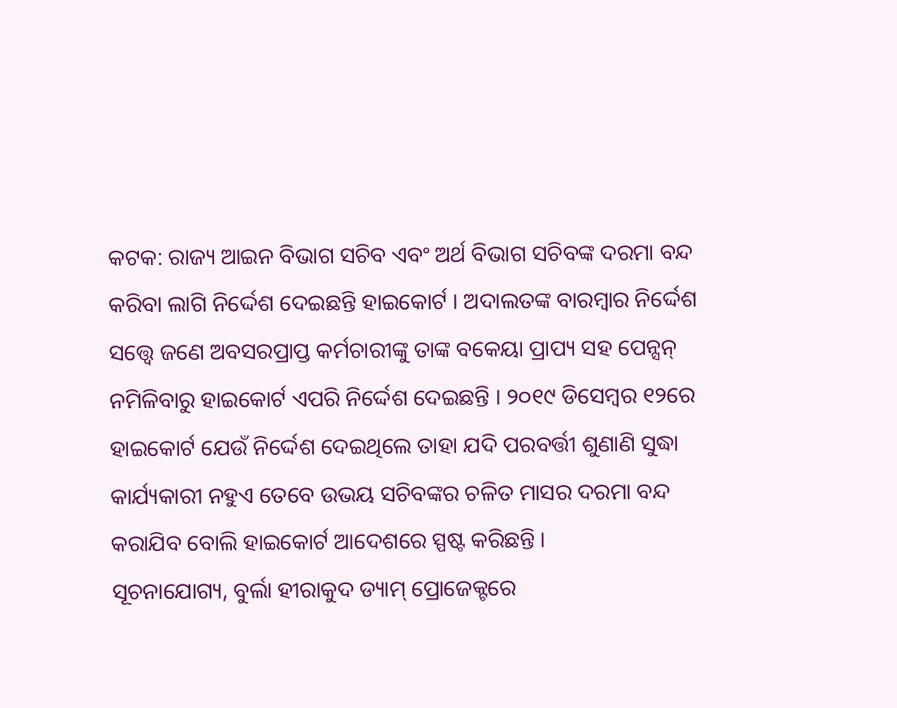କଟକ: ରାଜ୍ୟ ଆଇନ ବିଭାଗ ସଚିବ ଏବଂ ଅର୍ଥ ବିଭାଗ ସଚିବଙ୍କ ଦରମା ବନ୍ଦ କରିବା ଲାଗି ନିର୍ଦ୍ଦେଶ ଦେଇଛନ୍ତି ହାଇକୋର୍ଟ । ଅଦାଲତଙ୍କ ବାରମ୍ବାର ନିର୍ଦ୍ଦେଶ ସତ୍ତ୍ବେ ଜଣେ ଅବସରପ୍ରାପ୍ତ କର୍ମଚାରୀଙ୍କୁ ତାଙ୍କ ବକେୟା ପ୍ରାପ୍ୟ ସହ ପେନ୍ସନ୍ ନମିଳିବାରୁ ହାଇକୋର୍ଟ ଏପରି ନିର୍ଦ୍ଦେଶ ଦେଇଛନ୍ତି । ୨୦୧୯ ଡିସେମ୍ବର ୧୨ରେ ହାଇକୋର୍ଟ ଯେଉଁ ନିର୍ଦ୍ଦେଶ ଦେଇଥିଲେ ତାହା ଯଦି ପରବର୍ତ୍ତୀ ଶୁଣାଣି ସୁଦ୍ଧା କାର୍ଯ୍ୟକାରୀ ନହୁଏ ତେବେ ଉଭୟ ସଚିବଙ୍କର ଚଳିତ ମାସର ଦରମା ବନ୍ଦ କରାଯିବ ବୋଲି ହାଇକୋର୍ଟ ଆଦେଶରେ ସ୍ପଷ୍ଟ କରିଛନ୍ତି ।
ସୂଚନାଯୋଗ୍ୟ, ବୁର୍ଲା ହୀରାକୁଦ ଡ୍ୟାମ୍ ପ୍ରୋଜେକ୍ଟରେ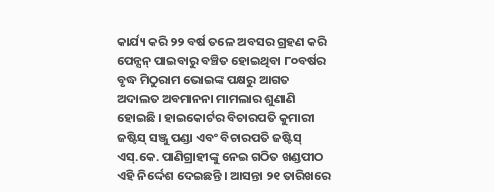କାର୍ଯ୍ୟ କରି ୨୨ ବର୍ଷ ତଳେ ଅବସର ଗ୍ରହଣ କରି ପେନ୍ସନ୍ ପାଇବାରୁ ବଞ୍ଚିତ ହୋଇଥିବା ୮୦ବର୍ଷର ବୃଦ୍ଧ ମିଠୁରାମ ଭୋଇଙ୍କ ପକ୍ଷରୁ ଆଗତ ଅଦାଲତ ଅବମାନନା ମାମଲାର ଶୁଣାଣି ହୋଇଛି । ହାଇକୋର୍ଟର ବିଚାରପତି କୁମାରୀ ଜଷ୍ଟିସ୍ ସଞ୍ଜୁ ପଣ୍ଡା ଏବଂ ବିଚାରପତି ଜଷ୍ଟିସ୍ ଏସ୍.କେ. ପାଣିଗ୍ରାହୀଙ୍କୁ ନେଇ ଗଠିତ ଖଣ୍ଡପୀଠ ଏହି ନିର୍ଦ୍ଦେଶ ଦେଇଛନ୍ତି । ଆସନ୍ତା ୨୧ ତାରିଖରେ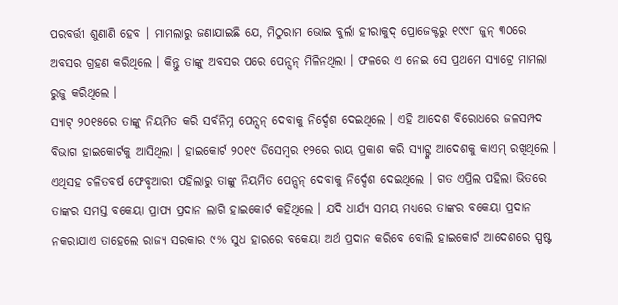ପରବର୍ତ୍ତୀ ଶୁଣାଣି ହେବ । ମାମଲାରୁ ଜଣାଯାଇଛି ଯେ, ମିଠୁରାମ ଭୋଇ ବୁର୍ଲା ହୀରାକୁଦ୍ ପ୍ରୋଜେକ୍ଟରୁ ୧୯୯୮ ଜୁନ୍ ୩୦ରେ ଅବସର ଗ୍ରହଣ କରିଥିଲେ । କିନ୍ତୁ ତାଙ୍କୁ ଅବସର ପରେ ପେନ୍ସନ୍ ମିଳିନଥିଲା । ଫଳରେ ଏ ନେଇ ସେ ପ୍ରଥମେ ସ୍ୟାଟ୍ରେ ମାମଲା ରୁଜୁ କରିଥିଲେ ।
ସ୍ୟାଟ୍ ୨୦୧୫ରେ ତାଙ୍କୁ ନିୟମିତ କରି ସର୍ବନିମ୍ନ ପେନ୍ସନ୍ ଦେବାକୁ ନିର୍ଦ୍ଦେଶ ଦେଇଥିଲେ । ଏହି ଆଦେଶ ବିରୋଧରେ ଜଳସମ୍ପଦ ବିଭାଗ ହାଇକୋର୍ଟକୁ ଆସିଥିଲା । ହାଇକୋର୍ଟ ୨୦୧୯ ଡିସେମ୍ବର ୧୨ରେ ରାୟ ପ୍ରକାଶ କରି ସ୍ୟାଟ୍ଙ୍କ ଆଦେଶକୁ କାଏମ୍ ରଖିଥିଲେ । ଏଥିସହ ଚଳିତବର୍ଷ ଫେବୃଆରୀ ପହିଲାରୁ ତାଙ୍କୁ ନିୟମିତ ପେନ୍ସନ୍ ଦେବାକୁ ନିର୍ଦ୍ଦେଶ ଦେଇଥିଲେ । ଗତ ଏପ୍ରିଲ ପହିଲା ଭିତରେ ତାଙ୍କର ସମସ୍ତ ବକେୟା ପ୍ରାପ୍ୟ ପ୍ରଦାନ ଲାଗି ହାଇକୋର୍ଟ କହିଥିଲେ । ଯଦି ଧାର୍ଯ୍ୟ ସମୟ ମଧ୍ୟରେ ତାଙ୍କର ବକେୟା ପ୍ରଦାନ ନକରାଯାଏ ତାହେଲେ ରାଜ୍ୟ ସରକାର ୯% ସୁଧ ହାରରେ ବକେୟା ଅର୍ଥ ପ୍ରଦାନ କରିବେ ବୋଲି ହାଇକୋର୍ଟ ଆଦେଶରେ ସ୍ପଷ୍ଟ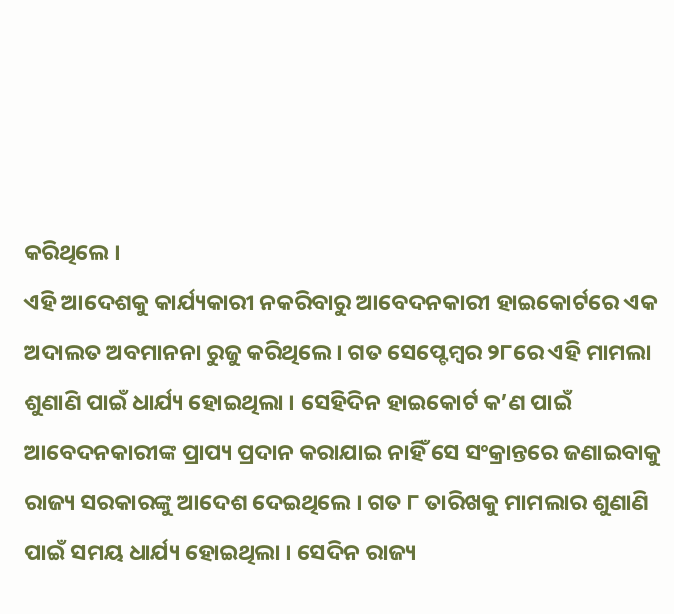କରିଥିଲେ ।
ଏହି ଆଦେଶକୁ କାର୍ଯ୍ୟକାରୀ ନକରିବାରୁ ଆବେଦନକାରୀ ହାଇକୋର୍ଟରେ ଏକ ଅଦାଲତ ଅବମାନନା ରୁଜୁ କରିଥିଲେ । ଗତ ସେପ୍ଟେମ୍ବର ୨୮ରେ ଏହି ମାମଲା ଶୁଣାଣି ପାଇଁ ଧାର୍ଯ୍ୟ ହୋଇଥିଲା । ସେହିଦିନ ହାଇକୋର୍ଟ କ’ଣ ପାଇଁ ଆବେଦନକାରୀଙ୍କ ପ୍ରାପ୍ୟ ପ୍ରଦାନ କରାଯାଇ ନାହିଁ ସେ ସଂକ୍ରାନ୍ତରେ ଜଣାଇବାକୁ ରାଜ୍ୟ ସରକାରଙ୍କୁ ଆଦେଶ ଦେଇଥିଲେ । ଗତ ୮ ତାରିଖକୁ ମାମଲାର ଶୁଣାଣି ପାଇଁ ସମୟ ଧାର୍ଯ୍ୟ ହୋଇଥିଲା । ସେଦିନ ରାଜ୍ୟ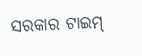ସରକାର ଟାଇମ୍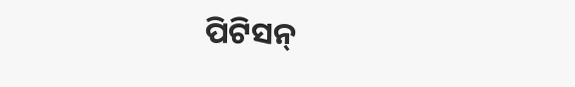ପିଟିସନ୍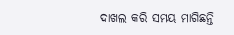ଦାଖଲ କରି ସମୟ ମାଗିଛନ୍ତି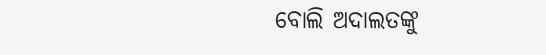ବୋଲି ଅଦାଲତଙ୍କୁ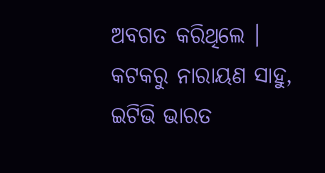ଅବଗତ କରିଥିଲେ ।
କଟକରୁ ନାରାୟଣ ସାହୁ, ଇଟିଭି ଭାରତ